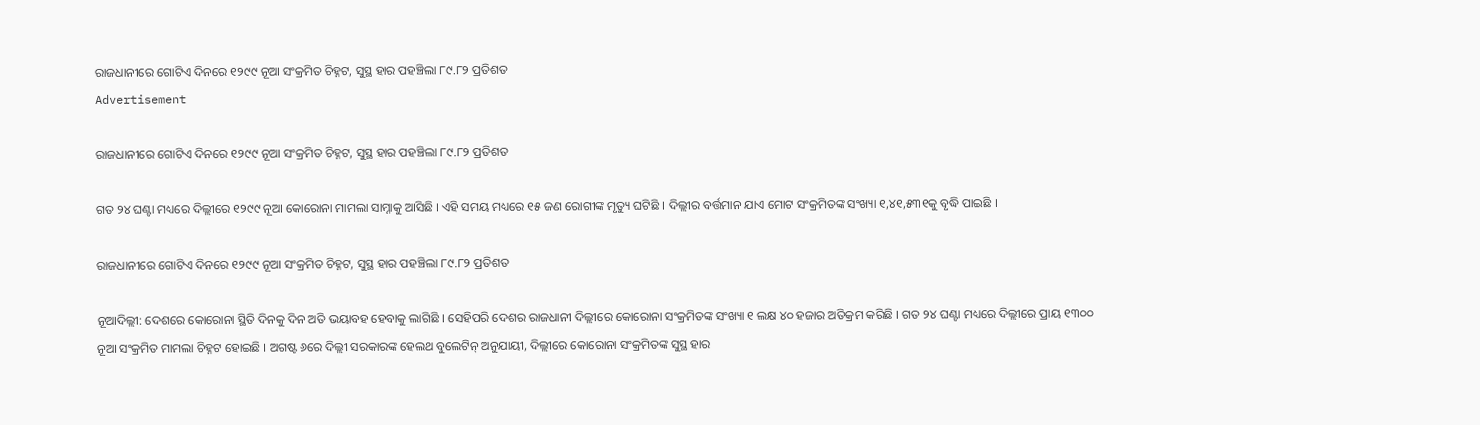ରାଜଧାନୀରେ ଗୋଟିଏ ଦିନରେ ୧୨୯୯ ନୂଆ ସଂକ୍ରମିତ ଚିହ୍ନଟ, ସୁସ୍ଥ ହାର ପହଞ୍ଚିଲା ୮୯.୮୨ ପ୍ରତିଶତ
Advertisement

ରାଜଧାନୀରେ ଗୋଟିଏ ଦିନରେ ୧୨୯୯ ନୂଆ ସଂକ୍ରମିତ ଚିହ୍ନଟ, ସୁସ୍ଥ ହାର ପହଞ୍ଚିଲା ୮୯.୮୨ ପ୍ରତିଶତ

ଗତ ୨୪ ଘଣ୍ଟା ମଧ୍ୟରେ ଦିଲ୍ଲୀରେ ୧୨୯୯ ନୂଆ କୋରୋନା ମାମଲା ସାମ୍ନାକୁ ଆସିଛି । ଏହି ସମୟ ମଧ୍ୟରେ ୧୫ ଜଣ ରୋଗୀଙ୍କ ମୃତ୍ୟୁ ଘଟିଛି । ଦିଲ୍ଲୀର ବର୍ତ୍ତମାନ ଯାଏ ମୋଟ ସଂକ୍ରମିତଙ୍କ ସଂଖ୍ୟା ୧,୪୧,୫୩୧କୁ ବୃଦ୍ଧି ପାଇଛି ।

ରାଜଧାନୀରେ ଗୋଟିଏ ଦିନରେ ୧୨୯୯ ନୂଆ ସଂକ୍ରମିତ ଚିହ୍ନଟ, ସୁସ୍ଥ ହାର ପହଞ୍ଚିଲା ୮୯.୮୨ ପ୍ରତିଶତ

ନୂଆଦିଲ୍ଲୀ: ଦେଶରେ କୋରୋନା ସ୍ଥିତି ଦିନକୁ ଦିନ ଅତି ଭୟାବହ ହେବାକୁ ଲାଗିଛି । ସେହିପରି ଦେଶର ରାଜଧାନୀ ଦିଲ୍ଲୀରେ କୋରୋନା ସଂକ୍ରମିତଙ୍କ ସଂଖ୍ୟା ୧ ଲକ୍ଷ ୪୦ ହଜାର ଅତିକ୍ରମ କରିଛି । ଗତ ୨୪ ଘଣ୍ଟା ମଧ୍ୟରେ ଦିଲ୍ଲୀରେ ପ୍ରାୟ ୧୩୦୦ ନୂଆ ସଂକ୍ରମିତ ମାମଲା ଚିହ୍ନଟ ହୋଇଛି । ଅଗଷ୍ଟ ୬ରେ ଦିଲ୍ଲୀ ସରକାରଙ୍କ ହେଲଥ ବୁଲେଟିନ୍ ଅନୁଯାୟୀ, ଦିଲ୍ଲୀରେ କୋରୋନା ସଂକ୍ରମିତଙ୍କ ସୁସ୍ଥ ହାର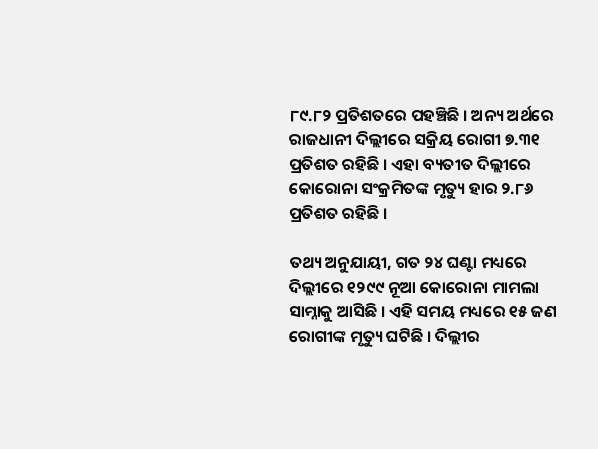୮୯.୮୨ ପ୍ରତିଶତରେ ପହଞ୍ଚିଛି । ଅନ୍ୟ ଅର୍ଥରେ ରାଜଧାନୀ ଦିଲ୍ଲୀରେ ସକ୍ରିୟ ରୋଗୀ ୭.୩୧ ପ୍ରତିଶତ ରହିଛି । ଏହା ବ୍ୟତୀତ ଦିଲ୍ଲୀରେ କୋରୋନା ସଂକ୍ରମିତଙ୍କ ମୃତ୍ୟୁ ହାର ୨.୮୬ ପ୍ରତିଶତ ରହିଛି ।

ତଥ୍ୟ ଅନୁଯାୟୀ, ଗତ ୨୪ ଘଣ୍ଟା ମଧ୍ୟରେ ଦିଲ୍ଲୀରେ ୧୨୯୯ ନୂଆ କୋରୋନା ମାମଲା ସାମ୍ନାକୁ ଆସିଛି । ଏହି ସମୟ ମଧ୍ୟରେ ୧୫ ଜଣ ରୋଗୀଙ୍କ ମୃତ୍ୟୁ ଘଟିଛି । ଦିଲ୍ଲୀର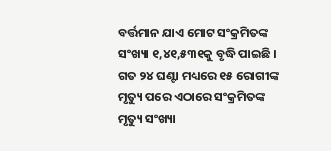ବର୍ତ୍ତମାନ ଯାଏ ମୋଟ ସଂକ୍ରମିତଙ୍କ ସଂଖ୍ୟା ୧,୪୧,୫୩୧କୁ ବୃଦ୍ଧି ପାଇଛି । ଗତ ୨୪ ଘଣ୍ଟା ମଧ୍ୟରେ ୧୫ ରୋଗୀଙ୍କ ମୃତ୍ୟୁ ପରେ ଏଠାରେ ସଂକ୍ରମିତଙ୍କ ମୃତ୍ୟୁ ସଂଖ୍ୟା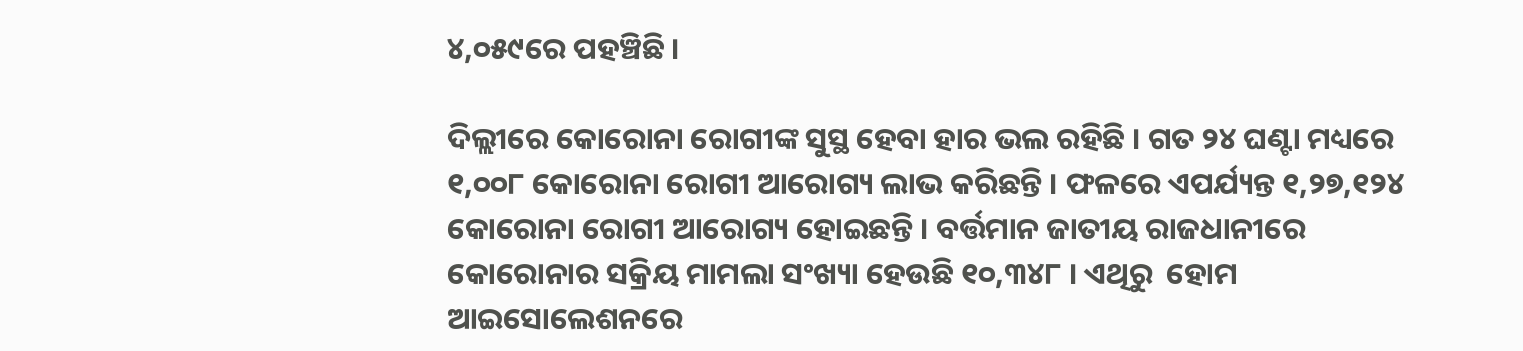୪,୦୫୯ରେ ପହଞ୍ଚିଛି ।

ଦିଲ୍ଲୀରେ କୋରୋନା ରୋଗୀଙ୍କ ସୁସ୍ଥ ହେବା ହାର ଭଲ ରହିଛି । ଗତ ୨୪ ଘଣ୍ଟା ମଧ୍ୟରେ ୧,୦୦୮ କୋରୋନା ରୋଗୀ ଆରୋଗ୍ୟ ଲାଭ କରିଛନ୍ତି । ଫଳରେ ଏପର୍ଯ୍ୟନ୍ତ ୧,୨୭,୧୨୪ କୋରୋନା ରୋଗୀ ଆରୋଗ୍ୟ ହୋଇଛନ୍ତି । ବର୍ତ୍ତମାନ ଜାତୀୟ ରାଜଧାନୀରେ କୋରୋନାର ସକ୍ରିୟ ମାମଲା ସଂଖ୍ୟା ହେଉଛି ୧୦,୩୪୮ । ଏଥିରୁ  ହୋମ ଆଇସୋଲେଶନରେ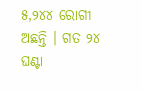୫,୨୪୪ ରୋଗୀ ଅଛନ୍ତି । ଗତ ୨୪ ଘଣ୍ଟା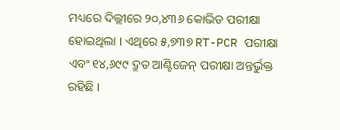ମଧ୍ୟରେ ଦିଲ୍ଲୀରେ ୨୦,୪୩୬ କୋଭିଡ ପରୀକ୍ଷା ହୋଇଥିଲା । ଏଥିରେ ୫,୭୩୭ RT-PCR ପରୀକ୍ଷା ଏବଂ ୧୪,୬୯୯ ଦ୍ରୁତ ଆଣ୍ଟିଜେନ୍ ପରୀକ୍ଷା ଅନ୍ତର୍ଭୁକ୍ତ ରହିଛି ।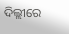ଦିଲ୍ଲୀରେ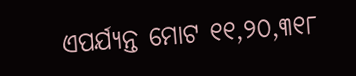ଏପର୍ଯ୍ୟନ୍ତ ମୋଟ ୧୧,୨୦,୩୧୮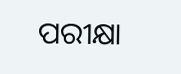ପରୀକ୍ଷା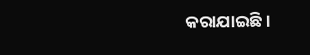କରାଯାଇଛି ।